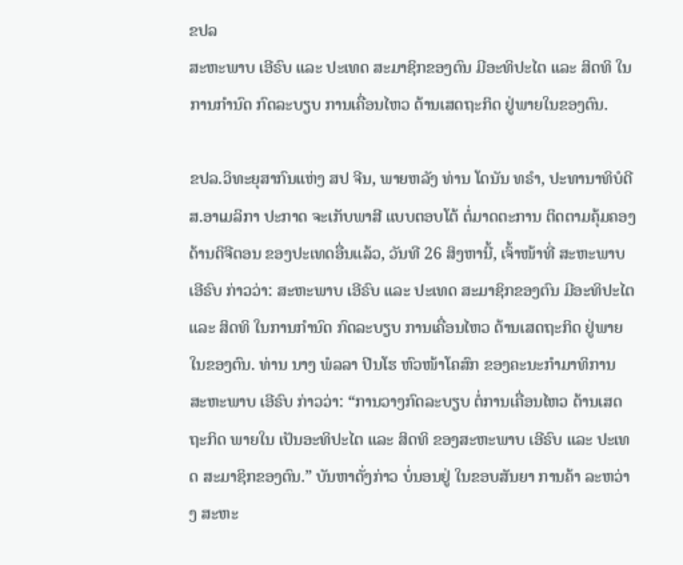ຂປລ
ສະຫະພາບ ເອີຣົບ ແລະ ປະເທດ ສະມາຊິກຂອງຕົນ ມີອະທິປະໄຕ ແລະ ສິດທິ ໃນການກຳນົດ ກົດລະບຽບ ການເຄື່ອນໄຫວ ດ້ານເສດຖະກິດ ຢູ່ພາຍໃນຂອງຕົນ.

ຂປລ.ວິທະຍຸສາກົນແຫ່ງ ສປ ຈີນ, ພາຍຫລັງ ທ່ານ ໂດນັນ ທຣຳ, ປະທານາທິບໍດີ ສ.ອາເມລິກາ ປະກາດ ຈະເກັບພາສີ ແບບຕອບໂຕ້ ຕໍ່ມາດຕະການ ຕິດຕາມຄຸ້ມຄອງ ດ້ານດິຈີຕອນ ຂອງປະເທດອື່ນແລ້ວ, ວັນທີ 26 ສິງຫານີ້, ເຈົ້າໜ້າທີ່ ສະຫະພາບ ເອີຣົບ ກ່າວວ່າ: ສະຫະພາບ ເອີຣົບ ແລະ ປະເທດ ສະມາຊິກຂອງຕົນ ມີອະທິປະໄຕ ແລະ ສິດທິ ໃນການກຳນົດ ກົດລະບຽບ ການເຄື່ອນໄຫວ ດ້ານເສດຖະກິດ ຢູ່ພາຍໃນຂອງຕົນ. ທ່ານ ນາງ ພໍລລາ ປິນໂຮ ຫົວໜ້າໂຄສົກ ຂອງຄະນະກຳມາທິການ ສະຫະພາບ ເອີຣົບ ກ່າວວ່າ: “ການວາງກົດລະບຽບ ຕໍ່ການເຄື່ອນໄຫວ ດ້ານເສດຖະກິດ ພາຍໃນ ເປັນອະທິປະໄຕ ແລະ ສິດທິ ຂອງສະຫະພາບ ເອີຣົບ ແລະ ປະເທດ ສະມາຊິກຂອງຕົນ.” ບັນຫາດັ່ງກ່າວ ບໍ່ນອນຢູ່ ໃນຂອບສັນຍາ ການຄ້າ ລະຫວ່າງ ສະຫະ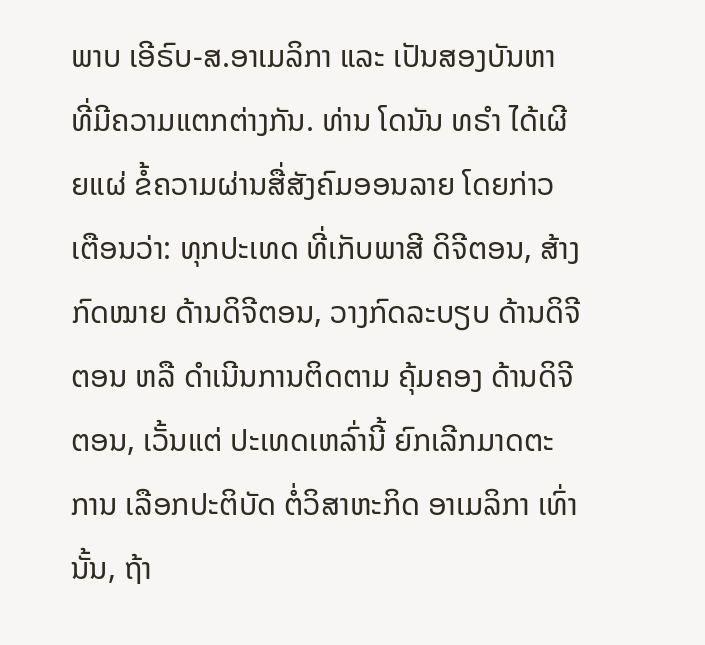ພາບ ເອີຣົບ-ສ.ອາເມລິກາ ແລະ ເປັນສອງບັນຫາ ທີ່ມີຄວາມແຕກຕ່າງກັນ. ທ່ານ ໂດນັນ ທຣຳ ໄດ້ເຜີຍແຜ່ ຂໍ້ຄວາມຜ່ານສື່ສັງຄົມອອນລາຍ ໂດຍກ່າວເຕືອນວ່າ: ທຸກປະເທດ ທີ່ເກັບພາສີ ດິຈີຕອນ, ສ້າງກົດໝາຍ ດ້ານດິຈີຕອນ, ວາງກົດລະບຽບ ດ້ານດິຈີຕອນ ຫລື ດຳເນີນການຕິດຕາມ ຄຸ້ມຄອງ ດ້ານດິຈີຕອນ, ເວັ້ນແຕ່ ປະເທດເຫລົ່ານີ້ ຍົກເລີກມາດຕະການ ເລືອກປະຕິບັດ ຕໍ່ວິສາຫະກິດ ອາເມລິກາ ເທົ່ານັ້ນ, ຖ້າ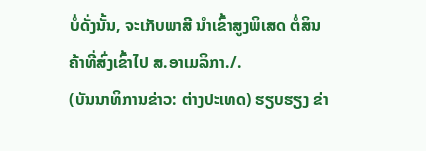ບໍ່ດັ່ງນັ້ນ, ຈະເກັບພາສີ ນຳເຂົ້າສູງພິເສດ ຕໍ່ສິນຄ້າທີ່ສົ່ງເຂົ້າໄປ ສ.ອາເມລິກາ./.
(ບັນນາທິການຂ່າວ: ຕ່າງປະເທດ) ຮຽບຮຽງ ຂ່າ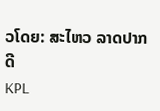ວໂດຍ: ສະໄຫວ ລາດປາກດີ
KPL